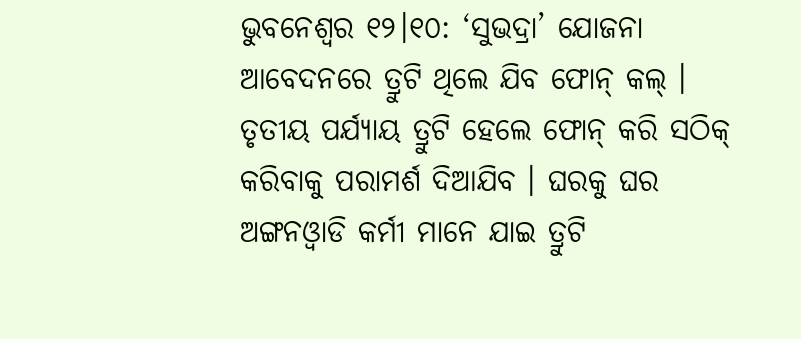ଭୁବନେଶ୍ବର ୧୨।୧୦: ‘ସୁଭଦ୍ରା’ ଯୋଜନା ଆବେଦନରେ ତ୍ରୁଟି ଥିଲେ ଯିବ ଫୋନ୍ କଲ୍ । ତୃତୀୟ ପର୍ଯ୍ୟାୟ ତ୍ରୁଟି ହେଲେ ଫୋନ୍ କରି ସଠିକ୍ କରିବାକୁ ପରାମର୍ଶ ଦିଆଯିବ । ଘରକୁ ଘର ଅଙ୍ଗନଓ୍ବାଡି କର୍ମୀ ମାନେ ଯାଇ ତ୍ରୁଟି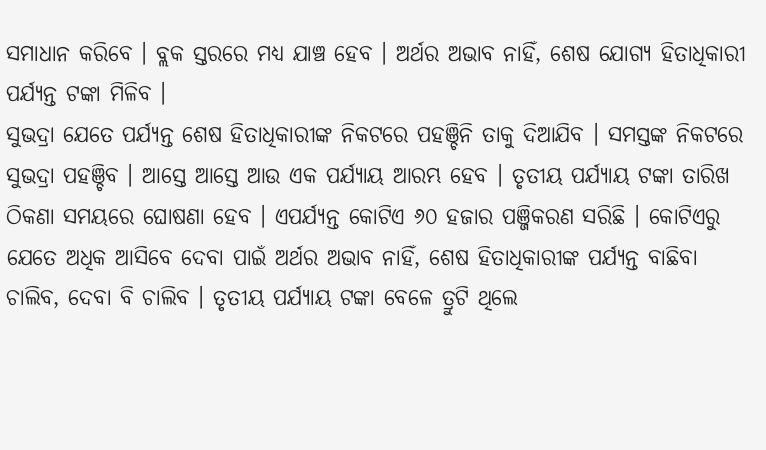ସମାଧାନ କରିବେ । ବ୍ଲକ ସ୍ତରରେ ମଧ୍ୟ ଯାଞ୍ଚ ହେବ । ଅର୍ଥର ଅଭାବ ନାହିଁ, ଶେଷ ଯୋଗ୍ୟ ହିତାଧିକାରୀ ପର୍ଯ୍ୟନ୍ତ ଟଙ୍କା ମିଳିବ ।
ସୁଭଦ୍ରା ଯେତେ ପର୍ଯ୍ୟନ୍ତ ଶେଷ ହିତାଧିକାରୀଙ୍କ ନିକଟରେ ପହଞ୍ଚିନି ତାକୁ ଦିଆଯିବ । ସମସ୍ତଙ୍କ ନିକଟରେ ସୁଭଦ୍ରା ପହଞ୍ଚିବ । ଆସ୍ତେ ଆସ୍ତେ ଆଉ ଏକ ପର୍ଯ୍ୟାୟ ଆରମ୍ଭ ହେବ । ତୃତୀୟ ପର୍ଯ୍ୟାୟ ଟଙ୍କା ତାରିଖ ଠିକଣା ସମୟରେ ଘୋଷଣା ହେବ । ଏପର୍ଯ୍ୟନ୍ତ କୋଟିଏ ୬୦ ହଜାର ପଞ୍ଜିକରଣ ସରିଛି । କୋଟିଏରୁ ଯେତେ ଅଧିକ ଆସିବେ ଦେବା ପାଇଁ ଅର୍ଥର ଅଭାବ ନାହିଁ, ଶେଷ ହିତାଧିକାରୀଙ୍କ ପର୍ଯ୍ୟନ୍ତ ବାଛିବା ଚାଲିବ, ଦେବା ବି ଚାଲିବ । ତୃତୀୟ ପର୍ଯ୍ୟାୟ ଟଙ୍କା ବେଳେ ତ୍ରୁଟି ଥିଲେ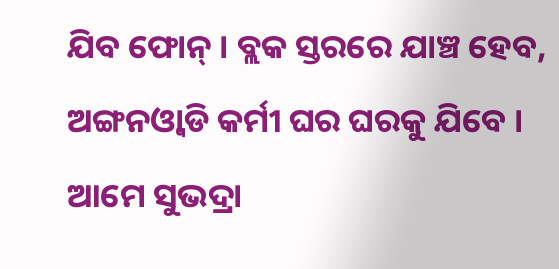ଯିବ ଫୋନ୍ । ବ୍ଲକ ସ୍ତରରେ ଯାଞ୍ଚ ହେବ, ଅଙ୍ଗନଓ୍ବାଡି କର୍ମୀ ଘର ଘରକୁ ଯିବେ । ଆମେ ସୁଭଦ୍ରା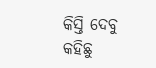କିସ୍ତି ଦେବୁ କହିଛୁ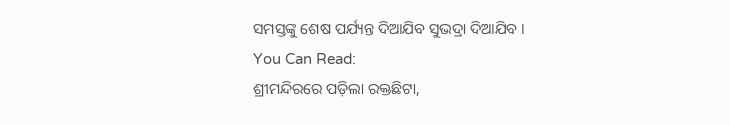ସମସ୍ତଙ୍କୁ ଶେଷ ପର୍ଯ୍ୟନ୍ତ ଦିଆଯିବ ସୁଭଦ୍ରା ଦିଆଯିବ ।
You Can Read:
ଶ୍ରୀମନ୍ଦିରରେ ପଡ଼ିଲା ରକ୍ତଛିଟା,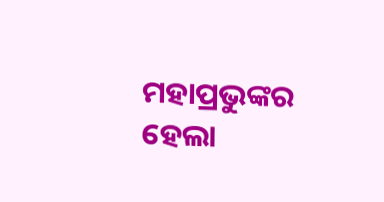ମହାପ୍ରଭୁଙ୍କର ହେଲା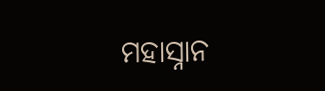ମହାସ୍ନାନ